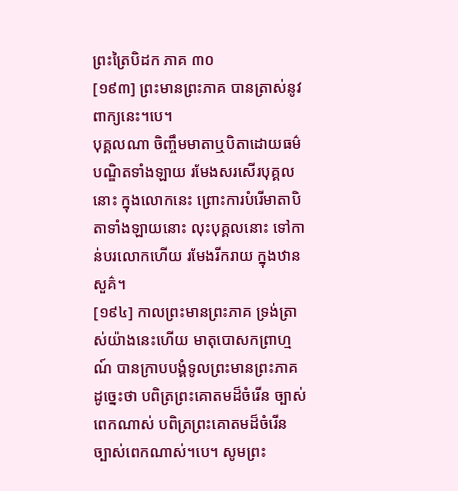ព្រះត្រៃបិដក ភាគ ៣០
[១៩៣] ព្រះមានព្រះភាគ បានត្រាស់នូវពាក្យនេះ។បេ។
បុគ្គលណា ចិញ្ចឹមមាតាឬបិតាដោយធម៌ បណ្ឌិតទាំងឡាយ រមែងសរសើរបុគ្គលនោះ ក្នុងលោកនេះ ព្រោះការបំរើមាតាបិតាទាំងឡាយនោះ លុះបុគ្គលនោះ ទៅកាន់បរលោកហើយ រមែងរីករាយ ក្នុងឋានសួគ៌។
[១៩៤] កាលព្រះមានព្រះភាគ ទ្រង់ត្រាស់យ៉ាងនេះហើយ មាតុបោសកព្រាហ្មណ៍ បានក្រាបបង្គំទូលព្រះមានព្រះភាគ ដូច្នេះថា បពិត្រព្រះគោតមដ៏ចំរើន ច្បាស់ពេកណាស់ បពិត្រព្រះគោតមដ៏ចំរើន ច្បាស់ពេកណាស់។បេ។ សូមព្រះ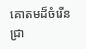គោតមដ៏ចំរើន ជ្រា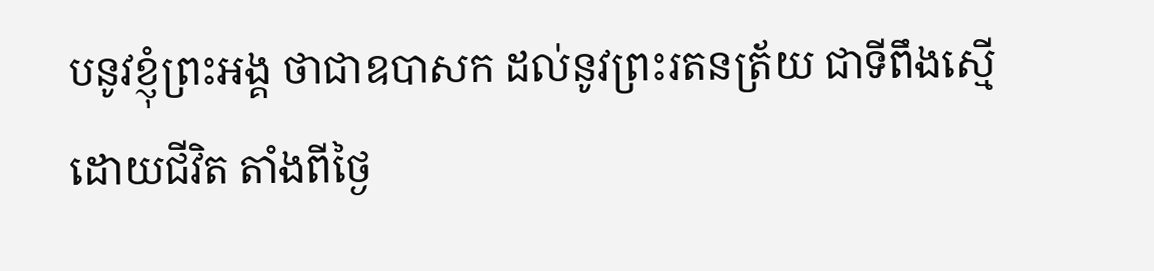បនូវខ្ញុំព្រះអង្គ ថាជាឧបាសក ដល់នូវព្រះរតនត្រ័យ ជាទីពឹងស្មើដោយជីវិត តាំងពីថ្ងៃ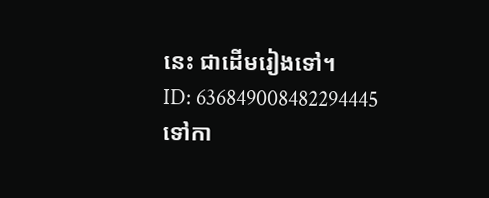នេះ ជាដើមរៀងទៅ។
ID: 636849008482294445
ទៅកា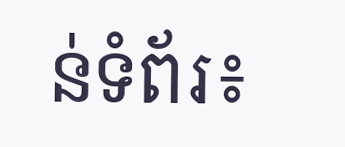ន់ទំព័រ៖